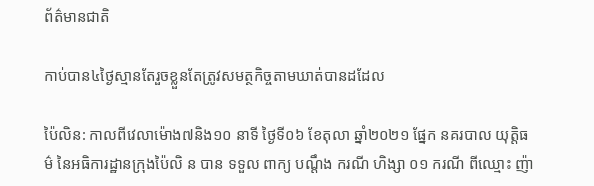ព័ត៌មានជាតិ

កាប់បាន៤ថ្ងៃស្មានតែរួចខ្លួនតែត្រូវសមត្ថកិច្ចតាមឃាត់បានដដែល

ប៉ៃលិន: កាលពីវេលាម៉ោង៧និង១០ នាទី ថ្ងៃទី០៦ ខែតុលា ឆ្នាំ២០២១ ផ្នែក នគរបាល យុត្តិធម៌ នៃអធិការដ្ឋានក្រុងប៉ៃលិ ន បាន ទទួល ពាក្យ បណ្ដឹង ករណី ហិង្សា ០១ ករណី ពីឈ្មោះ ញ៉ា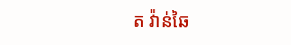ត វ៉ាន់ឆៃ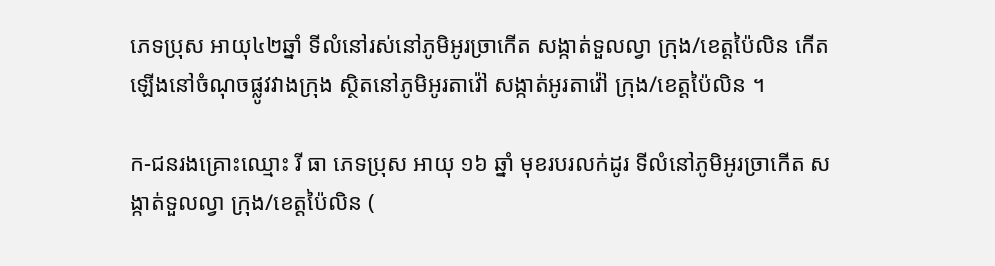ភេទប្រុស អាយុ៤២ឆ្នាំ ទីលំនៅរស់នៅភូមិអូរច្រាកើត សង្កាត់ទួលល្វា ក្រុង/ខេត្តប៉ៃលិន កើតឡើងនៅចំណុចផ្លូវវាងក្រុង ស្ថិតនៅភូមិអូរតាវ៉ៅ សង្កាត់អូរតាវ៉ៅ ក្រុង/ខេត្តប៉ៃលិន ។

ក-ជនរងគ្រោះឈ្មោះ រី ធា ភេទប្រុស អាយុ ១៦ ឆ្នាំ មុខរបរលក់ដូរ ទីលំនៅភូមិអូរច្រាកើត សង្កាត់ទួលល្វា ក្រុង/ខេត្តប៉ៃលិន (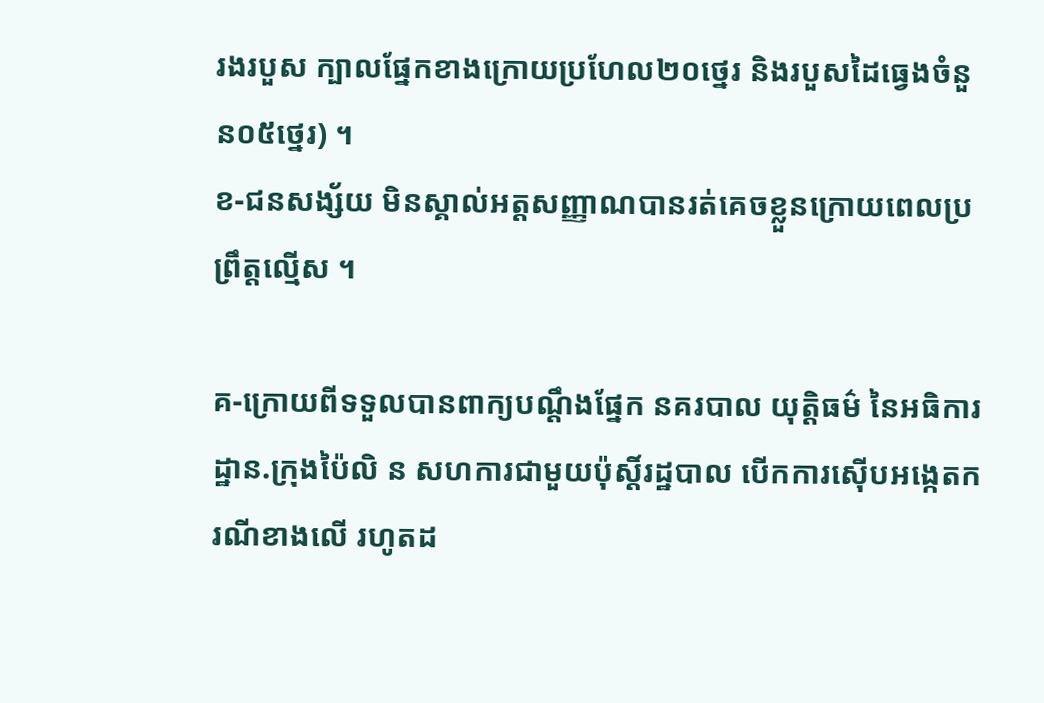រងរបួស ក្បាលផ្នែកខាងក្រោយប្រហែល២០ថ្នេរ និងរបួសដៃធ្វេងចំនួន០៥ថ្នេរ) ។
ខ-ជនសង្ស័យ មិនស្គាល់អត្តសញ្ញាណបានរត់គេចខ្លួនក្រោយពេលប្រព្រឹត្តល្មើស ។

គ-ក្រោយពីទទួលបានពាក្យបណ្តឹងផ្នែក នគរបាល យុត្តិធម៌ នៃអធិការដ្ឋាន.ក្រុងប៉ៃលិ ន សហការជាមួយប៉ុស្តិ៍រដ្ឋបាល បើកការស៊ើបអង្កេតករណីខាងលើ រហូតដ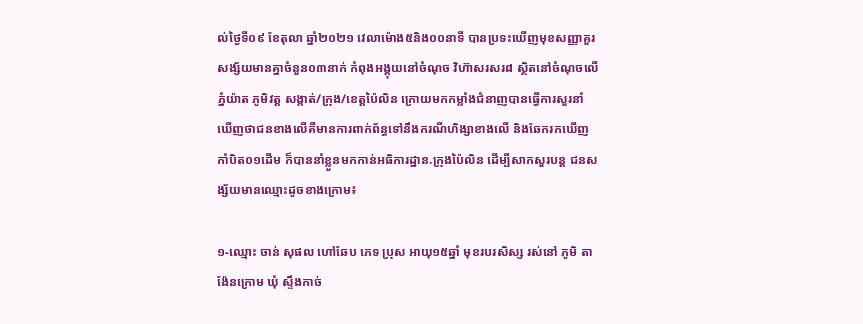ល់ថ្ងៃទី០៩ ខែតុលា ឆ្នាំ២០២១ វេលាម៉ោង៥និង០០នាទី បានប្រទះឃើញមុខសញ្ញាគួរសង្ស័យមានគ្នាចំនួន០៣នាក់ កំពុងអង្គុយនៅចំណុច វិហ៊ាសរសរ៨ ស្ថិតនៅចំណុចលើភ្នំយ៉ាត ភូមិវត្ត សង្កាត់/ក្រុង/ខេត្តប៉ៃលិន ក្រោយមកកម្លាំងជំនាញបានធ្វើការសួរនាំឃើញថាជនខាងលើគឺមានការពាក់ព័ន្ធទៅនឹងករណីហិង្សាខាងលើ និងឆែករកឃើញកាំបិត០១ដើម ក៏បាននាំខ្លួនមកកាន់អធិការដ្ឋាន.ក្រុងប៉ៃលិន ដើម្បីសាកសួរបន្ត ជនសង្ស័យមានឈ្មោះដូចខាងក្រោម៖

១-ឈ្មោះ ចាន់ សុផល ហៅឆែប ភេទ ប្រុស អាយុ១៥ឆ្នាំ មុខរបរសិស្ស រស់នៅ ភូមិ តាង៉ែនក្រោម ឃុំ ស្ទឹងកាច់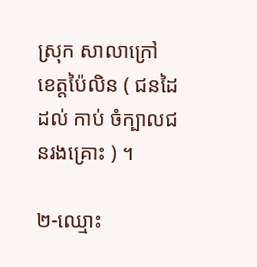ស្រុក សាលាក្រៅ ខេត្តប៉ៃលិន ( ជនដៃដល់ កាប់ ចំក្បាលជនរងគ្រោះ ) ។

២-ឈ្មោះ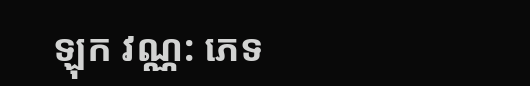ឡុក វណ្ណ: ភេទ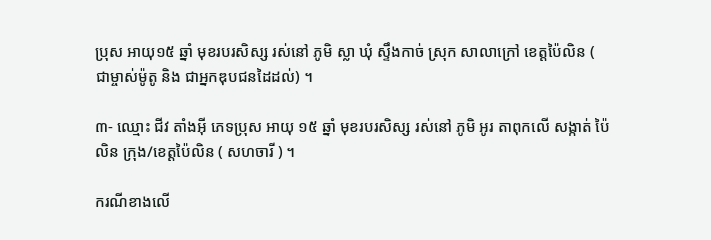ប្រុស អាយុ១៥ ឆ្នាំ មុខរបរសិស្ស រស់នៅ ភូមិ ស្លា ឃុំ ស្ទឹងកាច់ ស្រុក សាលាក្រៅ ខេត្តប៉ៃលិន ( ជាម្ចាស់ម៉ូតូ និង ជាអ្នកឌុបជនដៃដល់) ។

៣- ឈ្មោះ ជីវ តាំងអុី ភេទប្រុស អាយុ ១៥ ឆ្នាំ មុខរបរសិស្ស រស់នៅ ភូមិ អូរ តាពុកលេី សង្កាត់ ប៉ៃលិន ក្រុង/ខេត្តប៉ៃលិន ( សហចារី ) ។

ករណីខាងលើ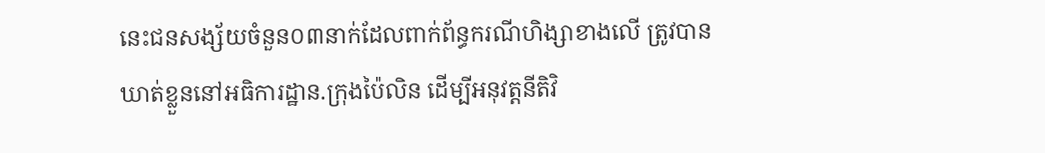នេះជនសង្ស័យចំនួន០៣នាក់ដែលពាក់ព័ន្ធករណីហិង្សាខាងលើ ត្រូវបានឃាត់ខ្លួននៅអធិការដ្ឋាន.ក្រុងប៉ៃលិន ដើម្បីអនុវត្តនីតិវិ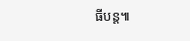ធីបន្ត៕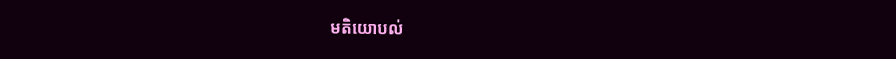មតិយោបល់